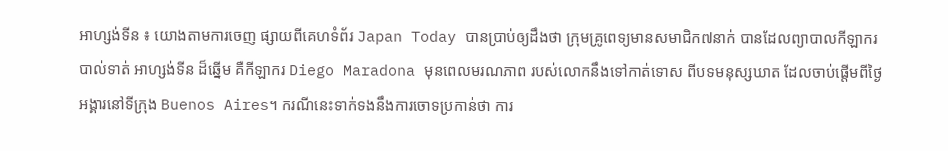អាហ្សង់ទីន ៖ យោងតាមការចេញ ផ្សាយពីគេហទំព័រ Japan Today បានប្រាប់ឲ្យដឹងថា ក្រុមគ្រូពេទ្យមានសមាជិក៧នាក់ បានដែលព្យាបាលកីឡាករបាល់ទាត់ អាហ្សង់ទីន ដ៏ឆ្នើម គឺកីឡាករ Diego Maradona មុនពេលមរណភាព របស់លោកនឹងទៅកាត់ទោស ពីបទមនុស្សឃាត ដែលចាប់ផ្តើមពីថ្ងៃអង្គារនៅទីក្រុង Buenos Aires។ ករណីនេះទាក់ទងនឹងការចោទប្រកាន់ថា ការ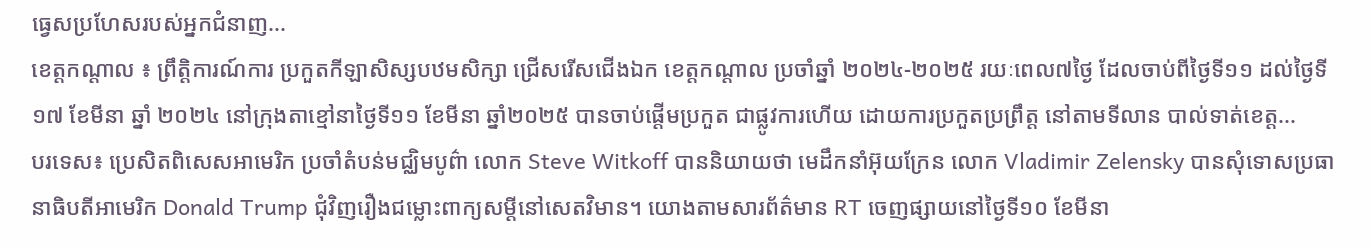ធ្វេសប្រហែសរបស់អ្នកជំនាញ...
ខេត្តកណ្តាល ៖ ព្រឹត្តិការណ៍ការ ប្រកួតកីឡាសិស្សបឋមសិក្សា ជ្រើសរើសជើងឯក ខេត្តកណ្តាល ប្រចាំឆ្នាំ ២០២៤-២០២៥ រយៈពេល៧ថ្ងៃ ដែលចាប់ពីថ្ងៃទី១១ ដល់ថ្ងៃទី១៧ ខែមីនា ឆ្នាំ ២០២៤ នៅក្រុងតាខ្មៅនាថ្ងៃទី១១ ខែមីនា ឆ្នាំ២០២៥ បានចាប់ផ្តើមប្រកួត ជាផ្លូវការហើយ ដោយការប្រកួតប្រព្រឹត្ត នៅតាមទីលាន បាល់ទាត់ខេត្ត...
បរទេស៖ ប្រេសិតពិសេសអាមេរិក ប្រចាំតំបន់មជ្ឈិមបូព៌ា លោក Steve Witkoff បាននិយាយថា មេដឹកនាំអ៊ុយក្រែន លោក Vladimir Zelensky បានសុំទោសប្រធានាធិបតីអាមេរិក Donald Trump ជុំវិញរឿងជម្លោះពាក្យសម្តីនៅសេតវិមាន។ យោងតាមសារព័ត៌មាន RT ចេញផ្សាយនៅថ្ងៃទី១០ ខែមីនា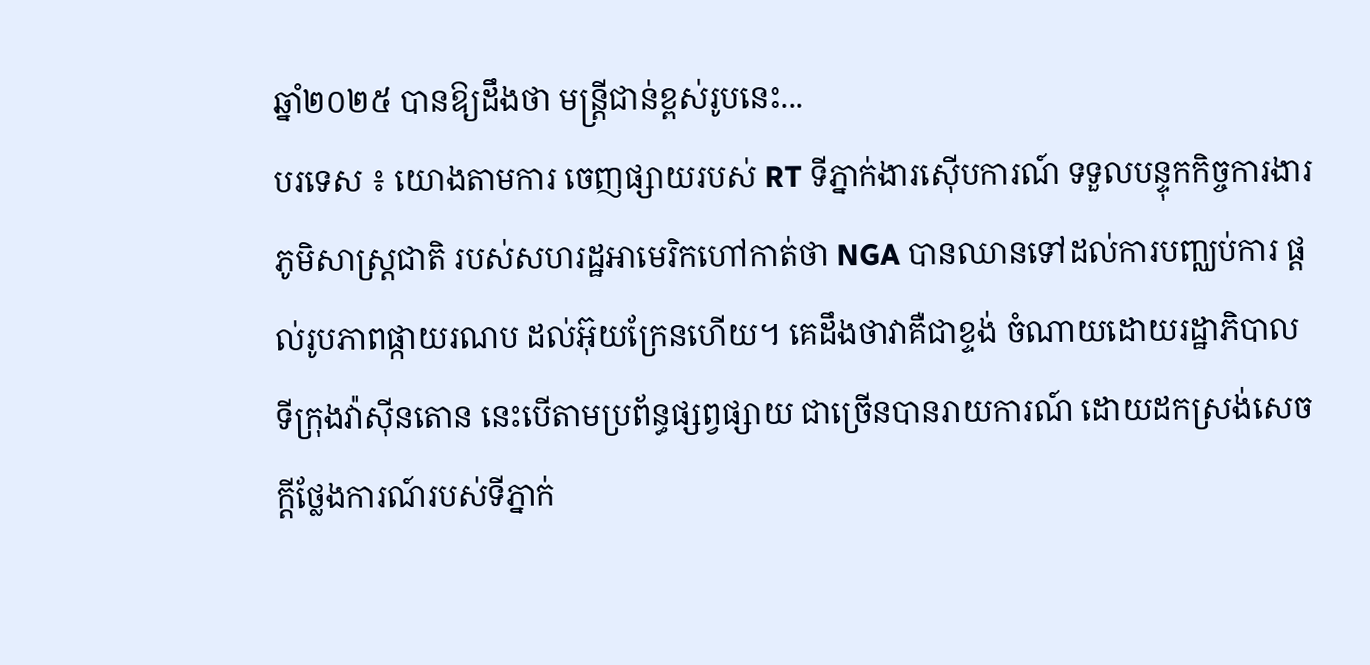ឆ្នាំ២០២៥ បានឱ្យដឹងថា មន្ត្រីជាន់ខ្ពស់រូបនេះ...
បរទេស ៖ យោងតាមការ ចេញផ្សាយរបស់ RT ទីភ្នាក់ងារស៊ើបការណ៍ ទទួលបន្ទុកកិច្ចការងារភូមិសាស្ត្រជាតិ របស់សហរដ្ឋអាមេរិកហៅកាត់ថា NGA បានឈានទៅដល់ការបញ្ឈប់ការ ផ្តល់រូបភាពផ្កាយរណប ដល់អ៊ុយក្រែនហើយ។ គេដឹងថាវាគឺជាខ្ទង់ ចំណាយដោយរដ្ឋាភិបាល ទីក្រុងវ៉ាស៊ីនតោន នេះបើតាមប្រព័ន្ធផ្សព្វផ្សាយ ជាច្រើនបានរាយការណ៍ ដោយដកស្រង់សេចក្តីថ្លែងការណ៍របស់ទីភ្នាក់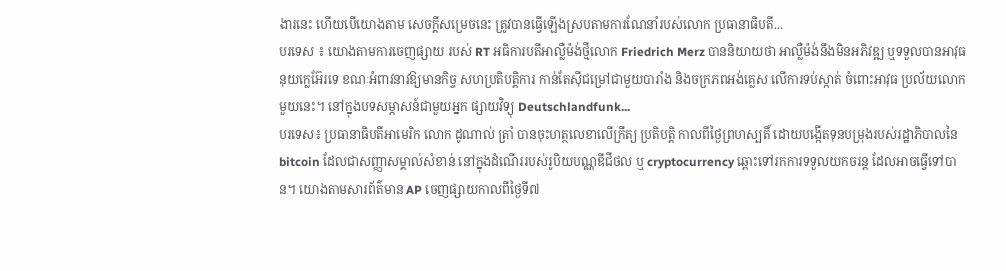ងារនេះ ហើយបើយោងតាម សេចក្តីសម្រេចនេះ ត្រូវបានធ្វើឡើងស្របតាមការណែនាំរបស់លោក ប្រធានាធិបតី...
បរទេស ៖ យោងតាមការចេញផ្សាយ របស់ RT អធិការបតីអាល្លឺម៉ង់ថ្មីលោក Friedrich Merz បាននិយាយថា អាល្លឺម៉ង់នឹងមិនអភិវឌ្ឍ ឬទទួលបានអាវុធ នុយក្លេអ៊ែរទេ ខណៈអំពាវនាវឱ្យមានកិច្ច សហប្រតិបត្តិការ កាន់តែស៊ីជម្រៅជាមួយបារាំង និងចក្រភពអង់គ្លេស លើការទប់ស្កាត់ ចំពោះអាវុធ ប្រល័យលោកមួយនេះ។ នៅក្នុងបទសម្ភាសន៍ជាមួយអ្នក ផ្សាយវិទ្យុ Deutschlandfunk...
បរទេស៖ ប្រធានាធិបតីអាមេរិក លោក ដូណាល់ ត្រាំ បានចុះហត្ថលេខាលើក្រឹត្យ ប្រតិបត្តិ កាលពីថ្ងៃព្រហស្បតិ៍ ដោយបង្កើតទុនបម្រុងរបស់រដ្ឋាភិបាលនៃ bitcoin ដែលជាសញ្ញាសម្គាល់សំខាន់ នៅក្នុងដំណើររបស់រូបិយបណ្ណឌីជីថល ឬ cryptocurrency ឆ្ពោះទៅរកការទទួលយកចរន្ត ដែលអាចធ្វើទៅបាន។ យោងតាមសារព័ត៌មាន AP ចេញផ្សាយកាលពីថ្ងៃទី៧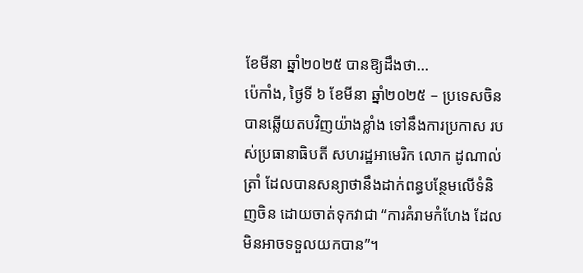ខែមីនា ឆ្នាំ២០២៥ បានឱ្យដឹងថា...
ប៉េកាំង, ថ្ងៃទី ៦ ខែមីនា ឆ្នាំ២០២៥ – ប្រទេសចិន បានឆ្លើយតបវិញយ៉ាងខ្លាំង ទៅនឹងការប្រកាស របស់ប្រធានាធិបតី សហរដ្ឋអាមេរិក លោក ដូណាល់ ត្រាំ ដែលបានសន្យាថានឹងដាក់ពន្ធបន្ថែមលើទំនិញចិន ដោយចាត់ទុកវាជា “ការគំរាមកំហែង ដែលមិនអាចទទួលយកបាន”។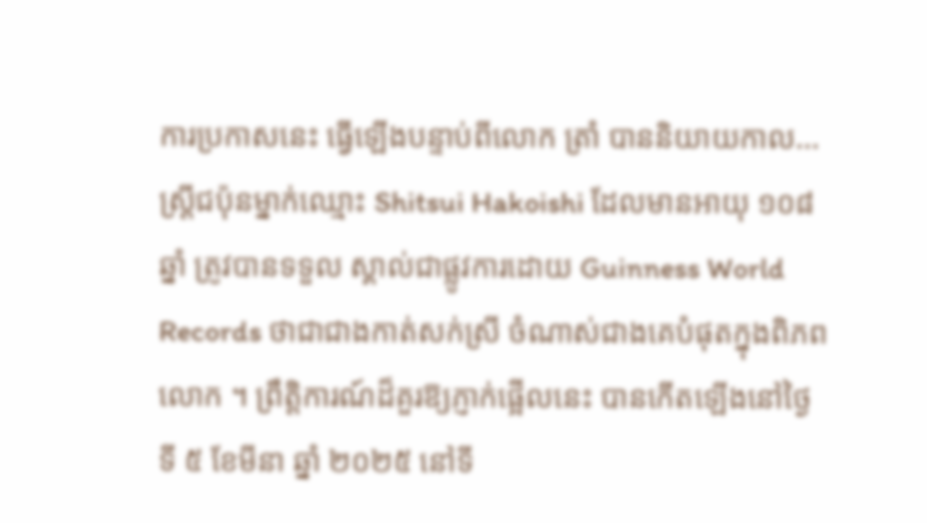ការប្រកាសនេះ ធ្វើឡើងបន្ទាប់ពីលោក ត្រាំ បាននិយាយកាល...
ស្ត្រីជប៉ុនម្នាក់ឈ្មោះ Shitsui Hakoishi ដែលមានអាយុ ១០៨ ឆ្នាំ ត្រូវបានទទួល ស្គាល់ជាផ្លូវការដោយ Guinness World Records ថាជាជាងកាត់សក់ស្រី ចំណាស់ជាងគេបំផុតក្នុងពិភពលោក ។ ព្រឹត្តិការណ៍ដ៏គួរឱ្យភ្ញាក់ផ្អើលនេះ បានកើតឡើងនៅថ្ងៃទី ៥ ខែមីនា ឆ្នាំ ២០២៥ នៅទី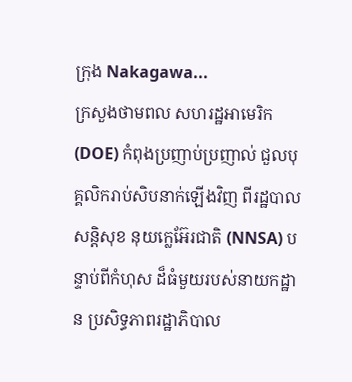ក្រុង Nakagawa...
ក្រសួងថាមពល សហរដ្ឋអាមេរិក (DOE) កំពុងប្រញាប់ប្រញាល់ ជួលបុគ្គលិករាប់សិបនាក់ឡើងវិញ ពីរដ្ឋបាលសន្តិសុខ នុយក្លេអ៊ែរជាតិ (NNSA) បន្ទាប់ពីកំហុស ដ៏ធំមួយរបស់នាយកដ្ឋាន ប្រសិទ្ធភាពរដ្ឋាភិបាល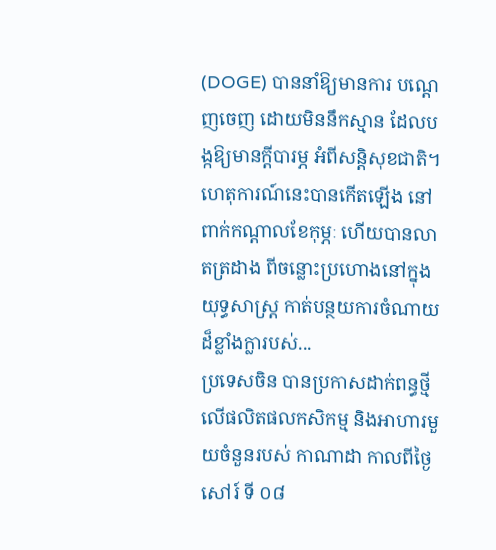(DOGE) បាននាំឱ្យមានការ បណ្តេញចេញ ដោយមិននឹកស្មាន ដែលបង្កឱ្យមានក្តីបារម្ភ អំពីសន្តិសុខជាតិ។ ហេតុការណ៍នេះបានកើតឡើង នៅពាក់កណ្តាលខែកុម្ភៈ ហើយបានលាតត្រដាង ពីចន្លោះប្រហោងនៅក្នុងយុទ្ធសាស្ត្រ កាត់បន្ថយការចំណាយដ៏ខ្លាំងក្លារបស់...
ប្រទេសចិន បានប្រកាសដាក់ពន្ធថ្មី លើផលិតផលកសិកម្ម និងអាហារមួយចំនួនរបស់ កាណាដា កាលពីថ្ងៃសៅរ៍ ទី ០៨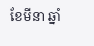ខែមីនា ឆ្នាំ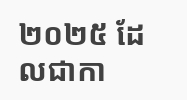២០២៥ ដែលជាកា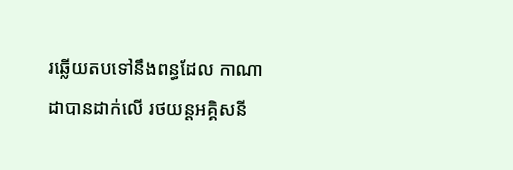រឆ្លើយតបទៅនឹងពន្ធដែល កាណាដាបានដាក់លើ រថយន្តអគ្គិសនី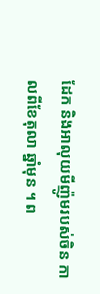ដែក និងអាលុយមីញ៉ូមរបស់ចិន កាលពីខែតុលា ឆ្នាំមុន ។ ព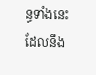ន្ធទាំងនេះ ដែលនឹង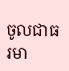ចូលជាធរមា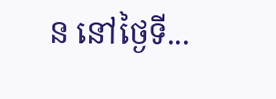ន នៅថ្ងៃទី...